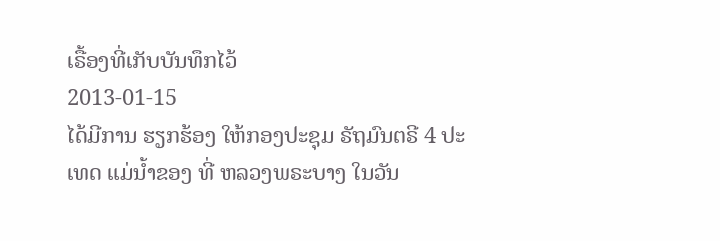ເຣື້ອງທີ່ເກັບບັນທຶກໄວ້
2013-01-15
ໄດ້ມີການ ຮຽກຮ້ອງ ໃຫ້ກອງປະຊຸມ ຣັຖມົນຕຣີ 4 ປະເທດ ແມ່ນໍ້າຂອງ ທີ່ ຫລວງພຣະບາງ ໃນວັນ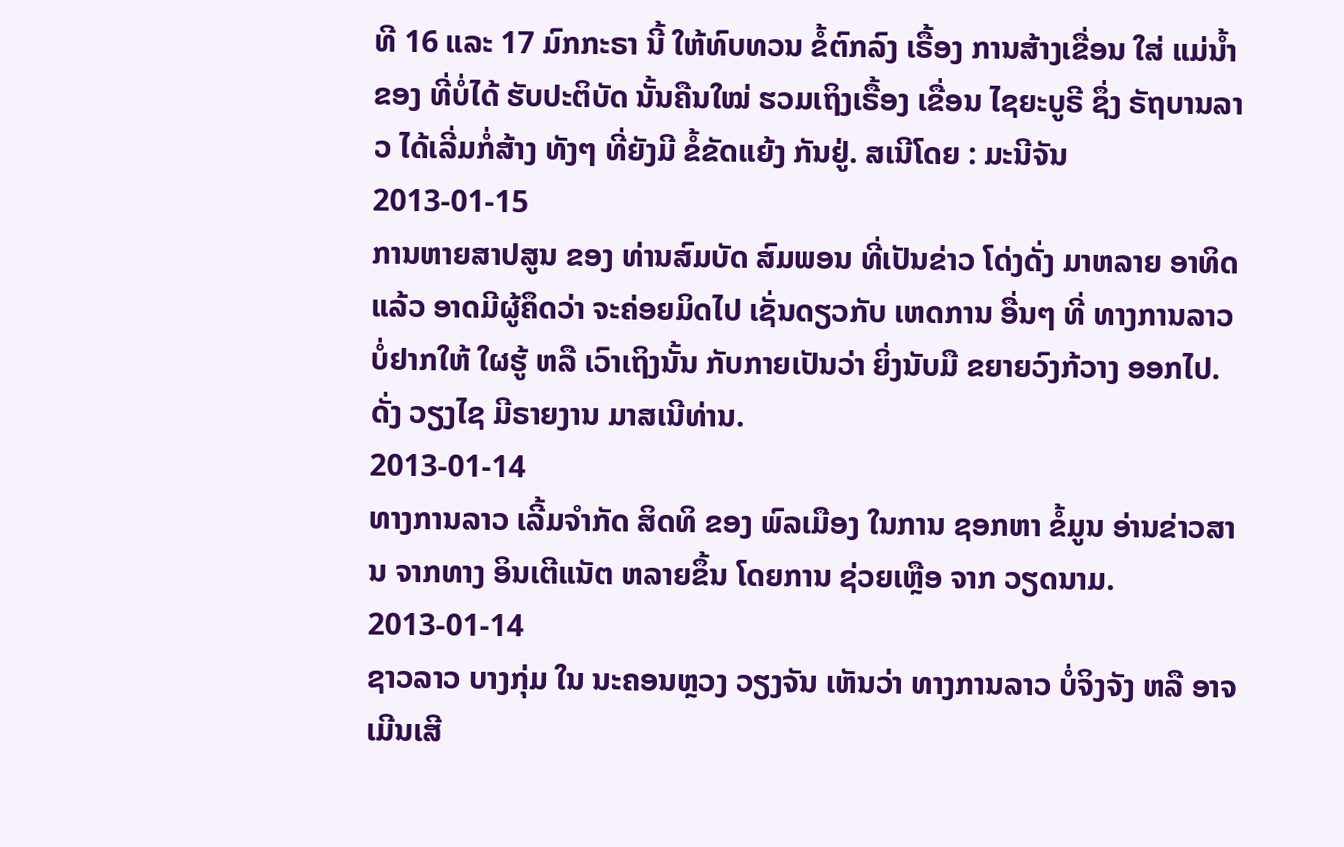ທີ 16 ແລະ 17 ມົກກະຣາ ນີ້ ໃຫ້ທົບທວນ ຂໍ້ຕົກລົງ ເຣື້ອງ ການສ້າງເຂື່ອນ ໃສ່ ແມ່ນໍ້າຂອງ ທີ່ບໍ່ໄດ້ ຮັບປະຕິບັດ ນັ້ນຄືນໃໝ່ ຮວມເຖິງເຣື້ອງ ເຂື່ອນ ໄຊຍະບູຣີ ຊຶ່ງ ຣັຖບານລາວ ໄດ້ເລີ່ມກໍ່ສ້າງ ທັງໆ ທີ່ຍັງມີ ຂໍ້ຂັດແຍ້ງ ກັນຢູ່. ສເນີໂດຍ : ມະນີຈັນ
2013-01-15
ການຫາຍສາປສູນ ຂອງ ທ່ານສົມບັດ ສົມພອນ ທີ່ເປັນຂ່າວ ໂດ່ງດັ່ງ ມາຫລາຍ ອາທິດແລ້ວ ອາດມີຜູ້ຄຶດວ່າ ຈະຄ່ອຍມິດໄປ ເຊັ່ນດຽວກັບ ເຫດການ ອື່ນໆ ທີ່ ທາງການລາວ ບໍ່ຢາກໃຫ້ ໃຜຮູ້ ຫລື ເວົາເຖິງນັ້ນ ກັບກາຍເປັນວ່າ ຍິ່ງນັບມື ຂຍາຍວົງກ້ວາງ ອອກໄປ. ດັ່ງ ວຽງໄຊ ມີຣາຍງານ ມາສເນີທ່ານ.
2013-01-14
ທາງການລາວ ເລີ້ມຈໍາກັດ ສິດທິ ຂອງ ພົລເມືອງ ໃນການ ຊອກຫາ ຂໍ້ມູນ ອ່ານຂ່າວສານ ຈາກທາງ ອິນເຕີແນັຕ ຫລາຍຂຶ້ນ ໂດຍການ ຊ່ວຍເຫຼືອ ຈາກ ວຽດນາມ.
2013-01-14
ຊາວລາວ ບາງກຸ່ມ ໃນ ນະຄອນຫຼວງ ວຽງຈັນ ເຫັນວ່າ ທາງການລາວ ບໍ່ຈິງຈັງ ຫລື ອາຈເມີນເສີ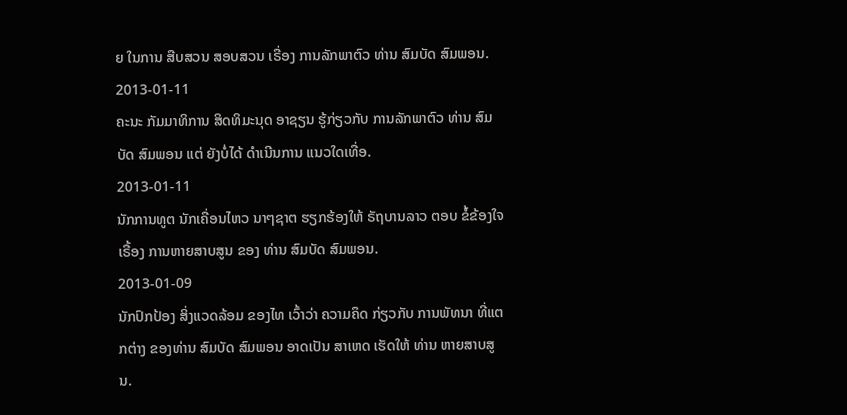ຍ ໃນການ ສືບສວນ ສອບສວນ ເຣື່ອງ ການລັກພາຕົວ ທ່ານ ສົມບັດ ສົມພອນ.
2013-01-11
ຄະນະ ກັມມາທິການ ສິດທິມະນຸດ ອາຊຽນ ຮູ້ກ່ຽວກັບ ການລັກພາຕົວ ທ່ານ ສົມບັດ ສົມພອນ ແຕ່ ຍັງບໍ່ໄດ້ ດໍາເນີນການ ແນວໃດເທື່ອ.
2013-01-11
ນັກການທູຕ ນັກເຄື່ອນໄຫວ ນາໆຊາຕ ຮຽກຮ້ອງໃຫ້ ຣັຖບານລາວ ຕອບ ຂໍ້ຂ້ອງໃຈ ເຣື້ອງ ການຫາຍສາບສູນ ຂອງ ທ່ານ ສົມບັດ ສົມພອນ.
2013-01-09
ນັກປົກປ້ອງ ສິ່ງແວດລ້ອມ ຂອງໄທ ເວົ້າວ່າ ຄວາມຄຶດ ກ່ຽວກັບ ການພັທນາ ທີ່ແຕກຕ່າງ ຂອງທ່ານ ສົມບັດ ສົມພອນ ອາດເປັນ ສາເຫດ ເຮັດໃຫ້ ທ່ານ ຫາຍສາບສູນ.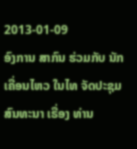2013-01-09
ອົງການ ສາກົນ ຮ່ວມກັບ ນັກເຄື່ອນໄຫວ ໃນໄທ ຈັດປະຊຸມ ສົນທະນາ ເຣື່ອງ ທ່ານ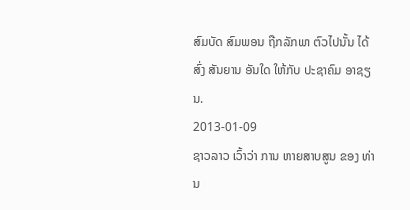ສົມບັດ ສົມພອນ ຖືກລັກພາ ຕົວໄປນັ້ນ ໄດ້ສົ່ງ ສັນຍານ ອັນໃດ ໃຫ້ກັບ ປະຊາຄົມ ອາຊຽນ.
2013-01-09
ຊາວລາວ ເວົ້າວ່າ ການ ຫາຍສາບສູນ ຂອງ ທ່ານ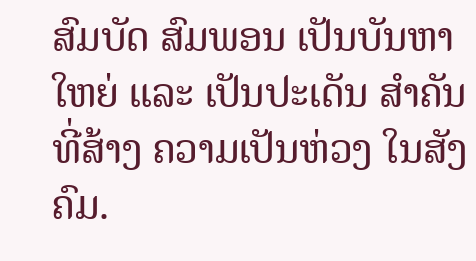ສົມບັດ ສົມພອນ ເປັນບັນຫາ ໃຫຍ່ ແລະ ເປັນປະເດັນ ສໍາຄັນ ທີ່ສ້າງ ຄວາມເປັນຫ່ວງ ໃນສັງຄົມ.